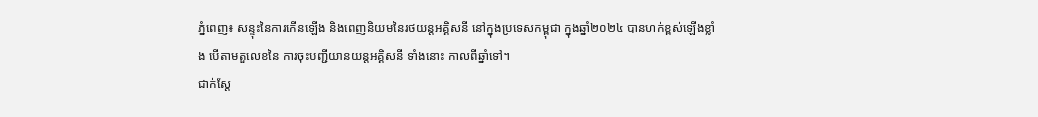ភ្នំពេញ៖ សន្ទុះនៃការកើនឡើង និងពេញនិយមនៃរថយន្តអគ្គិសនី នៅក្នុងប្រទេសកម្ពុជា ក្នុងឆ្នាំ២០២៤ បានហក់ខ្ពស់ឡើងខ្លាំង បើតាមតួលេខនៃ ការចុះបញ្ជីយានយន្តអគ្គិសនី ទាំងនោះ កាលពីឆ្នាំទៅ។
ជាក់ស្តែ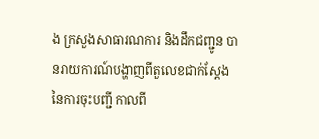ង ក្រសួងសាធារណការ និងដឹកជញ្ជូន បានរាយការណ៍បង្ហាញពីតួលេខជាក់ស្តែង នៃការចុះបញ្ជី កាលពី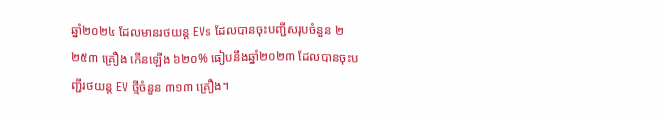ឆ្នាំ២០២៤ ដែលមានរថយន្ត EVs ដែលបានចុះបញ្ជីសរុបចំនួន ២ ២៥៣ គ្រឿង កើនឡើង ៦២០% ធៀបនឹងឆ្នាំ២០២៣ ដែលបានចុះបញ្ជីរថយន្ត EV ថ្មីចំនួន ៣១៣ គ្រឿង។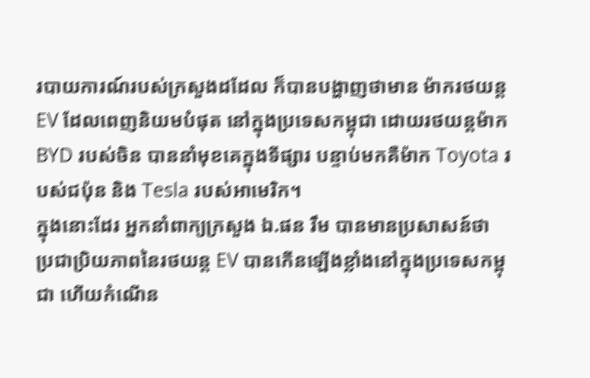របាយការណ៍របស់ក្រសួងដដែល ក៏បានបង្ហាញថាមាន ម៉ាករថយន្ត EV ដែលពេញនិយមបំផុត នៅក្នុងប្រទេសកម្ពុជា ដោយរថយន្តម៉ាក BYD របស់ចិន បាននាំមុខគេក្នុងទីផ្សារ បន្ទាប់មកគឺម៉ាក Toyota របស់ជប៉ុន និង Tesla របស់អាមេរិក។
ក្នុងនោះដែរ អ្នកនាំពាក្យក្រសួង ឯ.ផន រឹម បានមានប្រសាសន៍ថា ប្រជាប្រិយភាពនៃរថយន្ត EV បានកើនឡើងខ្លាំងនៅក្នុងប្រទេសកម្ពុជា ហើយកំណើន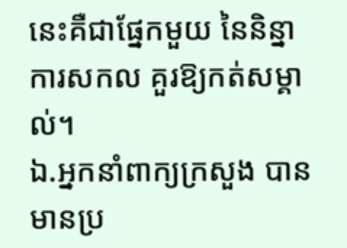នេះគឺជាផ្នែកមួយ នៃនិន្នាការសកល គួរឱ្យកត់សម្គាល់។
ឯ.អ្នកនាំពាក្យក្រសួង បានមានប្រ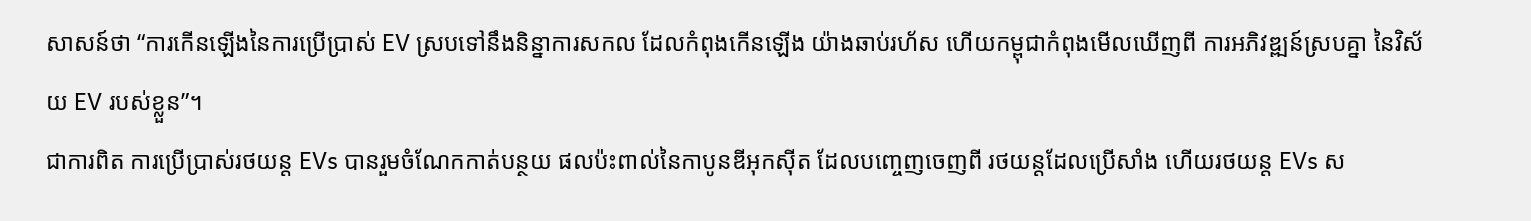សាសន៍ថា “ការកើនឡើងនៃការប្រើប្រាស់ EV ស្របទៅនឹងនិន្នាការសកល ដែលកំពុងកើនឡើង យ៉ាងឆាប់រហ័ស ហើយកម្ពុជាកំពុងមើលឃើញពី ការអភិវឌ្ឍន៍ស្របគ្នា នៃវិស័យ EV របស់ខ្លួន”។
ជាការពិត ការប្រើប្រាស់រថយន្ត EVs បានរួមចំណែកកាត់បន្ថយ ផលប៉ះពាល់នៃកាបូនឌីអុកស៊ីត ដែលបញ្ចេញចេញពី រថយន្តដែលប្រើសាំង ហើយរថយន្ត EVs ស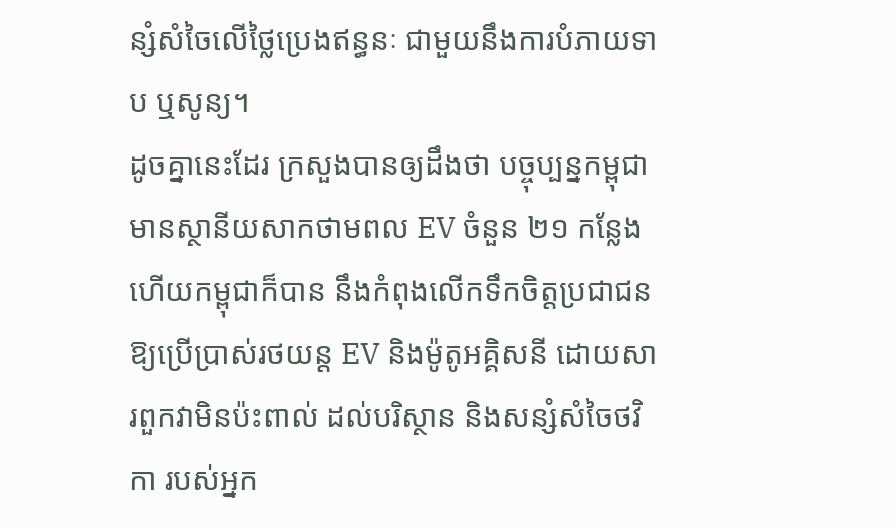ន្សំសំចៃលើថ្លៃប្រេងឥន្ធនៈ ជាមួយនឹងការបំភាយទាប ឬសូន្យ។
ដូចគ្នានេះដែរ ក្រសួងបានឲ្យដឹងថា បច្ចុប្បន្នកម្ពុជា មានស្ថានីយសាកថាមពល EV ចំនួន ២១ កន្លែង ហើយកម្ពុជាក៏បាន នឹងកំពុងលើកទឹកចិត្តប្រជាជន ឱ្យប្រើប្រាស់រថយន្ត EV និងម៉ូតូអគ្គិសនី ដោយសារពួកវាមិនប៉ះពាល់ ដល់បរិស្ថាន និងសន្សំសំចៃថវិកា របស់អ្នក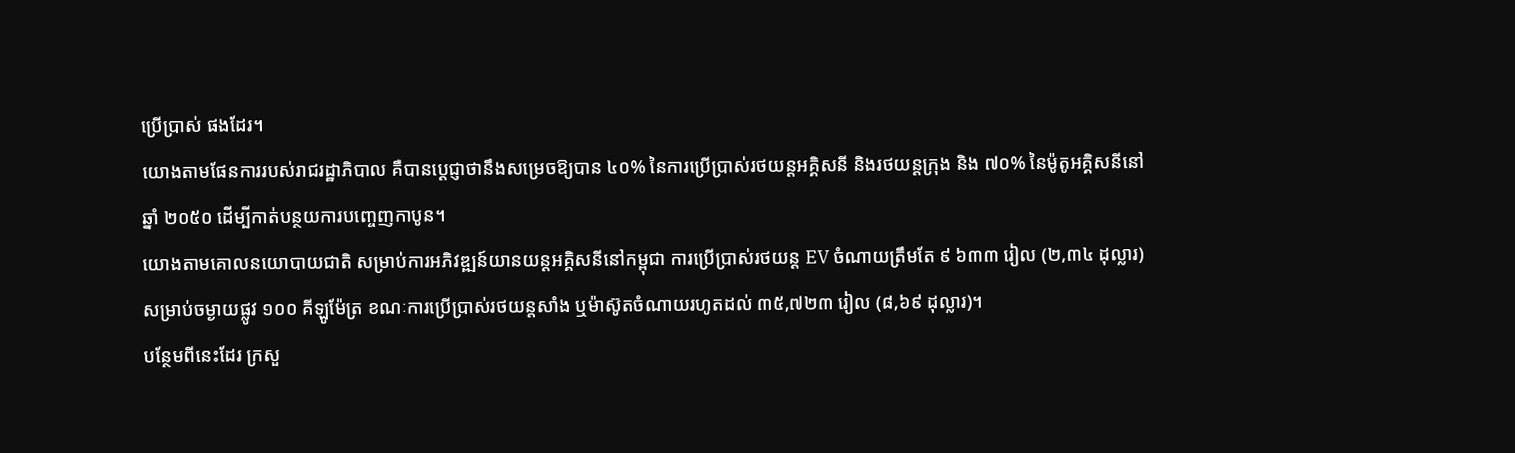ប្រើប្រាស់ ផងដែរ។
យោងតាមផែនការរបស់រាជរដ្ឋាភិបាល គឺបានប្តេជ្ញាថានឹងសម្រេចឱ្យបាន ៤០% នៃការប្រើប្រាស់រថយន្តអគ្គិសនី និងរថយន្តក្រុង និង ៧០% នៃម៉ូតូអគ្គិសនីនៅឆ្នាំ ២០៥០ ដើម្បីកាត់បន្ថយការបញ្ចេញកាបូន។
យោងតាមគោលនយោបាយជាតិ សម្រាប់ការអភិវឌ្ឍន៍យានយន្តអគ្គិសនីនៅកម្ពុជា ការប្រើប្រាស់រថយន្ត EV ចំណាយត្រឹមតែ ៩ ៦៣៣ រៀល (២,៣៤ ដុល្លារ) សម្រាប់ចម្ងាយផ្លូវ ១០០ គីឡូម៉ែត្រ ខណៈការប្រើប្រាស់រថយន្តសាំង ឬម៉ាស៊ូតចំណាយរហូតដល់ ៣៥,៧២៣ រៀល (៨,៦៩ ដុល្លារ)។
បន្ថែមពីនេះដែរ ក្រសួ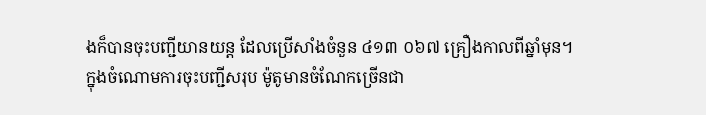ងក៏បានចុះបញ្ជីយានយន្ត ដែលប្រើសាំងចំនួន ៤១៣ ០៦៧ គ្រឿងកាលពីឆ្នាំមុន។
ក្នុងចំណោមការចុះបញ្ជីសរុប ម៉ូតូមានចំណែកច្រើនជា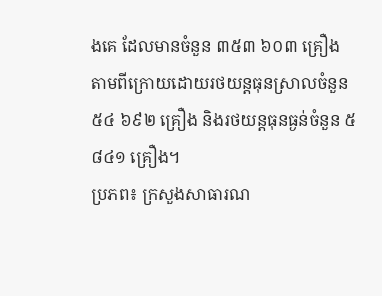ងគេ ដែលមានចំនួន ៣៥៣ ៦០៣ គ្រឿង តាមពីក្រោយដោយរថយន្តធុនស្រាលចំនួន ៥៤ ៦៩២ គ្រឿង និងរថយន្តធុនធ្ងន់ចំនួន ៥ ៨៤១ គ្រឿង។
ប្រភព៖ ក្រសួងសាធារណ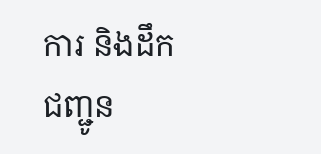ការ និងដឹកជញ្ជូន